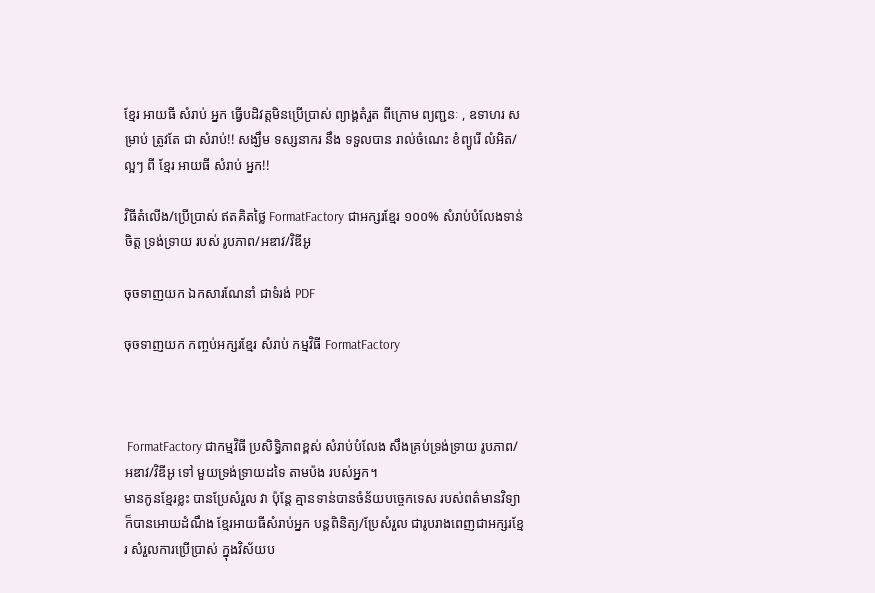ខ្មែរ អាយធី សំរាប់ អ្នក ធ្វើបដិវត្តមិនប្រើប្រាស់ ព្យាង្គតំរួត ពីក្រោម ព្យញ្ជនៈ , ឧទាហរ សម្រាប់ ត្រូវតែ ជា សំរាប់!! សង្ឃឹម ទស្សនាករ នឹង ទទួលបាន រាល់ចំណេះ ខំព្យូរើ លំអិត/ល្អៗ ពី ខ្មែរ អាយធី សំរាប់ អ្នក!!

វិធីតំលើង/ប្រើប្រាស់ ឥតគិតថ្លៃ FormatFactory ជាអក្សរខ្មែរ ១០០% សំរាប់បំលែងទាន់ចិត្ត ទ្រង់ទ្រាយ របស់ រូបភាព/អឌាវ/វិឌីអូ

ចុចទាញយក ឯកសារណែនាំ ជាទំរង់ PDF

ចុចទាញយក កញ្ចប់អក្សរខ្មែរ សំរាប់ កម្មវិធី FormatFactory



 FormatFactory ជាកម្មវិធី ប្រសិទ្ធិភាពខ្ពស់ សំរាប់បំលែង សឹងគ្រប់ទ្រង់ទ្រាយ រូបភាព/អឌាវ/វិឌីអូ ទៅ មួយទ្រង់ទ្រាយដទៃ តាមប៉ង របស់អ្នក។
មានកូនខ្មែរខ្លះ បានប្រែសំរួល វា ប៉ុន្តែ គ្មានទាន់បានចំន័យបច្ចេកទេស របស់ពត៌មានវិទ្យា ក៏បានអោយដំណឹង ខ្មែរអាយធីសំរាប់អ្នក បន្តពិនិត្យ/ប្រែសំរួល ជារូបរាងពេញជាអក្សរខ្មែរ សំរួលការប្រើប្រាស់ ក្នុងវិស័យប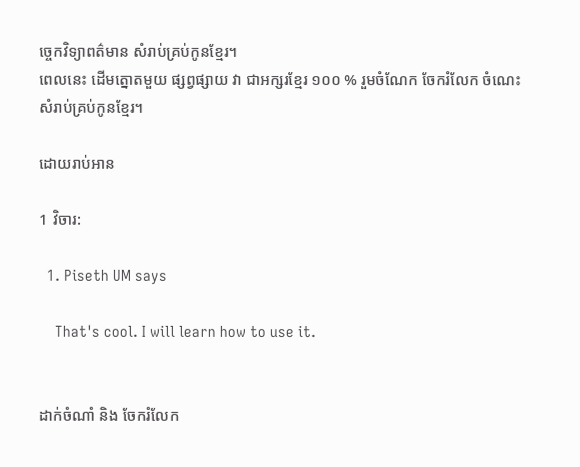ច្ចេកវិទ្យាពត៌មាន សំរាប់គ្រប់កូនខ្មែរ។
ពេលនេះ ដើមត្នោតមួយ ផ្សព្វផ្សាយ វា ជាអក្សរខ្មែរ ១០០ % រួមចំណែក ចែករំលែក ចំណេះ សំរាប់គ្រប់កូនខ្មែរ។

ដោយរាប់អាន

1 វិចារ:

  1. Piseth UM says

    That's cool. I will learn how to use it.


ដាក់ចំណាំ និង ចែករំលែក